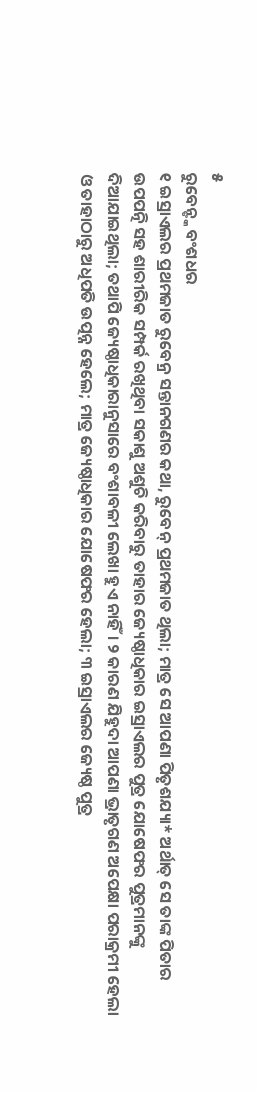୫
ରୁବେନ୍ଙ୍କ ବଂଶଧର
୧ ଇସ୍ରାଏଲର ପ୍ରଥମଜାତ ରୁବେନ୍ର ସନ୍ତାନଗଣର କଥା, ରୁବେନ୍ ପ୍ରଥମଜାତ ଥିଲା; ମାତ୍ର ସେ ଆପଣା ପିତୃଶଯ୍ୟା* ଅର୍ଥାତ୍ ସେ ତାଙ୍କ ପିତାର ଉପପତ୍ନି ସହ ଶାରୀରିକ ସମ୍ପର୍କ ରଖିଥିବା ସକାଶୁ ଅଶୁଚି କରିବାରୁ ତାହାର ଜ୍ୟେଷ୍ଠାଧିକାର ଇସ୍ରାଏଲର ପୁତ୍ର ଯୋଷେଫର ପୁତ୍ରମାନଙ୍କୁ ଦିଆଯାଇଥିଲା; ତଥାପି ଜ୍ୟେଷ୍ଠାଧିକାରାନୁସାରେ ବଂଶାବଳୀ ଲେଖା ହୁଏ ନାହିଁ। ୨ କାରଣ ଯିହୁଦା ଆପଣା ଭ୍ରାତୃଗଣ ଅପେକ୍ଷା ପରାକ୍ରମୀ ହେଲା ଓ ତାହାଠାରୁ ଅଧିପତି ଉତ୍ପନ୍ନ ହେଲେ; ମାତ୍ର ଜ୍ୟେଷ୍ଠାଧିକାର ଯୋଷେଫର ହେଲା; ୩ ଇସ୍ରାଏଲର ଜ୍ୟେଷ୍ଠ ପୁତ୍ର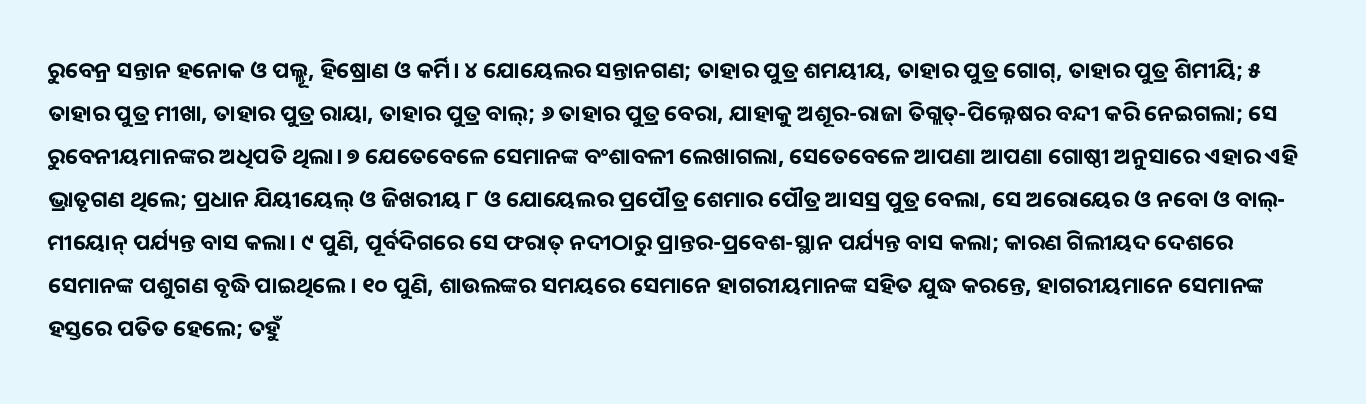ରୁବେନ୍ର ସନ୍ତାନ ହନୋକ ଓ ପଲ୍ଲୂ, ହିଷ୍ରୋଣ ଓ କର୍ମି। ୪ ଯୋୟେଲର ସନ୍ତାନଗଣ; ତାହାର ପୁତ୍ର ଶମୟୀୟ, ତାହାର ପୁତ୍ର ଗୋଗ୍, ତାହାର ପୁତ୍ର ଶିମୀୟି; ୫ ତାହାର ପୁତ୍ର ମୀଖା, ତାହାର ପୁତ୍ର ରାୟା, ତାହାର ପୁତ୍ର ବାଲ୍; ୬ ତାହାର ପୁତ୍ର ବେରା, ଯାହାକୁ ଅଶୂର-ରାଜା ତିଗ୍ଲତ୍-ପିଲ୍ନେଷର ବନ୍ଦୀ କରି ନେଇଗଲା; ସେ ରୁବେନୀୟମାନଙ୍କର ଅଧିପତି ଥିଲା। ୭ ଯେତେବେଳେ ସେମାନଙ୍କ ବଂଶାବଳୀ ଲେଖାଗଲା, ସେତେବେଳେ ଆପଣା ଆପଣା ଗୋଷ୍ଠୀ ଅନୁସାରେ ଏହାର ଏହି ଭ୍ରାତୃଗଣ ଥିଲେ; ପ୍ରଧାନ ଯିୟୀୟେଲ୍ ଓ ଜିଖରୀୟ ୮ ଓ ଯୋୟେଲର ପ୍ରପୌତ୍ର ଶେମାର ପୌତ୍ର ଆସସ୍ର ପୁତ୍ର ବେଲା, ସେ ଅରୋୟେର ଓ ନବୋ ଓ ବାଲ୍-ମୀୟୋନ୍ ପର୍ଯ୍ୟନ୍ତ ବାସ କଲା। ୯ ପୁଣି, ପୂର୍ବଦିଗରେ ସେ ଫରାତ୍ ନଦୀଠାରୁ ପ୍ରାନ୍ତର-ପ୍ରବେଶ-ସ୍ଥାନ ପର୍ଯ୍ୟନ୍ତ ବାସ କଲା; କାରଣ ଗିଲୀୟଦ ଦେଶରେ ସେମାନଙ୍କ ପଶୁଗଣ ବୃଦ୍ଧି ପାଇଥିଲେ। ୧୦ ପୁଣି, ଶାଉଲଙ୍କର ସମୟରେ ସେମାନେ ହାଗରୀୟମାନଙ୍କ ସହିତ ଯୁଦ୍ଧ କରନ୍ତେ, ହାଗରୀୟମାନେ ସେମାନଙ୍କ ହସ୍ତରେ ପତିତ ହେଲେ; ତହୁଁ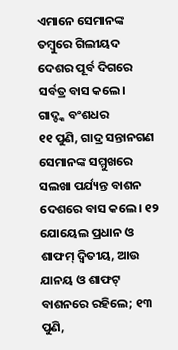ଏମାନେ ସେମାନଙ୍କ ତମ୍ବୁରେ ଗିଲୀୟଦ ଦେଶର ପୂର୍ବ ଦିଗରେ ସର୍ବତ୍ର ବାସ କଲେ।
ଗାଦ୍ଙ୍କ ବଂଶଧର
୧୧ ପୁଣି, ଗାଦ୍ର ସନ୍ତାନଗଣ ସେମାନଙ୍କ ସମ୍ମୁଖରେ ସଲଖା ପର୍ଯ୍ୟନ୍ତ ବାଶନ ଦେଶରେ ବାସ କଲେ। ୧୨ ଯୋୟେଲ ପ୍ରଧାନ ଓ ଶାଫମ୍ ଦ୍ୱିତୀୟ, ଆଉ ଯାନୟ ଓ ଶାଫଟ୍ ବାଶନରେ ରହିଲେ; ୧୩ ପୁଣି,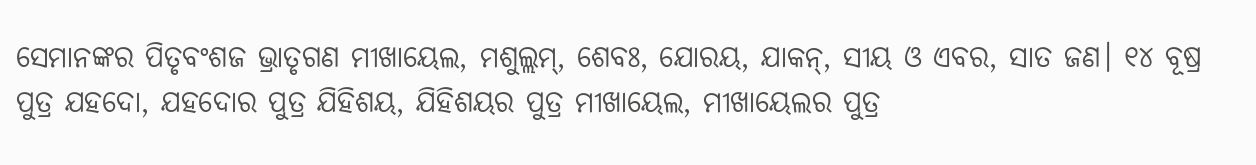ସେମାନଙ୍କର ପିତୃବଂଶଜ ଭ୍ରାତୃଗଣ ମୀଖାୟେଲ, ମଶୁଲ୍ଲମ୍, ଶେବଃ, ଯୋରୟ, ଯାକନ୍, ସୀୟ ଓ ଏବର, ସାତ ଜଣ। ୧୪ ବୂଷ୍ର ପୁତ୍ର ଯହଦୋ, ଯହଦୋର ପୁତ୍ର ଯିହିଶୟ, ଯିହିଶୟର ପୁତ୍ର ମୀଖାୟେଲ, ମୀଖାୟେଲର ପୁତ୍ର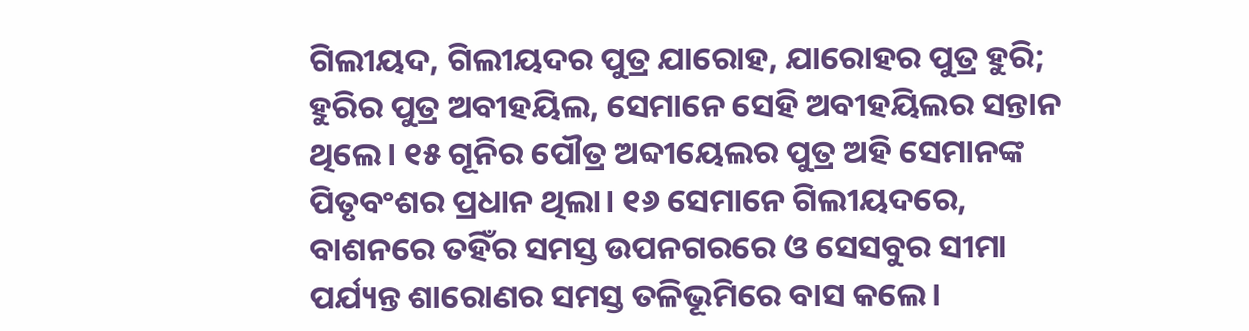ଗିଲୀୟଦ, ଗିଲୀୟଦର ପୁତ୍ର ଯାରୋହ, ଯାରୋହର ପୁତ୍ର ହୁରି; ହୁରିର ପୁତ୍ର ଅବୀହୟିଲ, ସେମାନେ ସେହି ଅବୀହୟିଲର ସନ୍ତାନ ଥିଲେ। ୧୫ ଗୂନିର ପୌତ୍ର ଅବ୍ଦୀୟେଲର ପୁତ୍ର ଅହି ସେମାନଙ୍କ ପିତୃବଂଶର ପ୍ରଧାନ ଥିଲା। ୧୬ ସେମାନେ ଗିଲୀୟଦରେ, ବାଶନରେ ତହିଁର ସମସ୍ତ ଉପନଗରରେ ଓ ସେସବୁର ସୀମା ପର୍ଯ୍ୟନ୍ତ ଶାରୋଣର ସମସ୍ତ ତଳିଭୂମିରେ ବାସ କଲେ।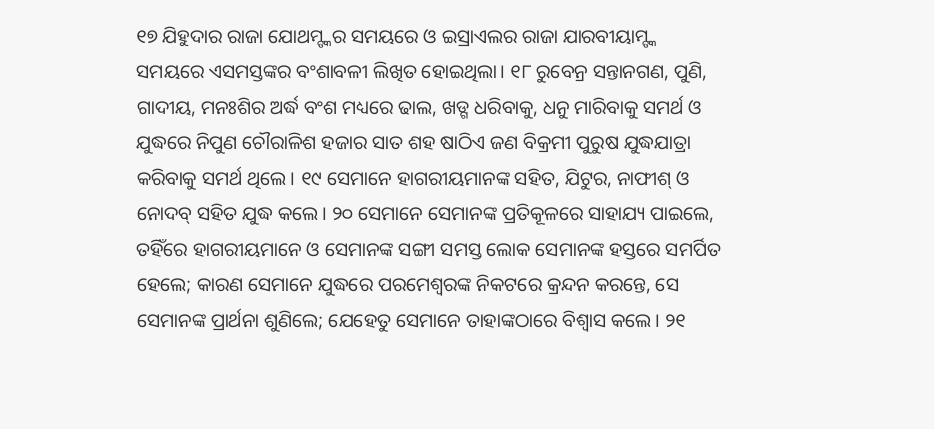୧୭ ଯିହୁଦାର ରାଜା ଯୋଥମ୍ଙ୍କର ସମୟରେ ଓ ଇସ୍ରାଏଲର ରାଜା ଯାରବୀୟାମ୍ଙ୍କ ସମୟରେ ଏସମସ୍ତଙ୍କର ବଂଶାବଳୀ ଲିଖିତ ହୋଇଥିଲା। ୧୮ ରୁବେନ୍ର ସନ୍ତାନଗଣ, ପୁଣି, ଗାଦୀୟ, ମନଃଶିର ଅର୍ଦ୍ଧ ବଂଶ ମଧ୍ୟରେ ଢାଲ, ଖଡ୍ଗ ଧରିବାକୁ, ଧନୁ ମାରିବାକୁ ସମର୍ଥ ଓ ଯୁଦ୍ଧରେ ନିପୁଣ ଚୌରାଳିଶ ହଜାର ସାତ ଶହ ଷାଠିଏ ଜଣ ବିକ୍ରମୀ ପୁରୁଷ ଯୁଦ୍ଧଯାତ୍ରା କରିବାକୁ ସମର୍ଥ ଥିଲେ। ୧୯ ସେମାନେ ହାଗରୀୟମାନଙ୍କ ସହିତ, ଯିଟୁର, ନାଫୀଶ୍ ଓ ନୋଦବ୍ ସହିତ ଯୁଦ୍ଧ କଲେ। ୨୦ ସେମାନେ ସେମାନଙ୍କ ପ୍ରତିକୂଳରେ ସାହାଯ୍ୟ ପାଇଲେ, ତହିଁରେ ହାଗରୀୟମାନେ ଓ ସେମାନଙ୍କ ସଙ୍ଗୀ ସମସ୍ତ ଲୋକ ସେମାନଙ୍କ ହସ୍ତରେ ସମର୍ପିତ ହେଲେ; କାରଣ ସେମାନେ ଯୁଦ୍ଧରେ ପରମେଶ୍ୱରଙ୍କ ନିକଟରେ କ୍ରନ୍ଦନ କରନ୍ତେ, ସେ ସେମାନଙ୍କ ପ୍ରାର୍ଥନା ଶୁଣିଲେ; ଯେହେତୁ ସେମାନେ ତାହାଙ୍କଠାରେ ବିଶ୍ୱାସ କଲେ। ୨୧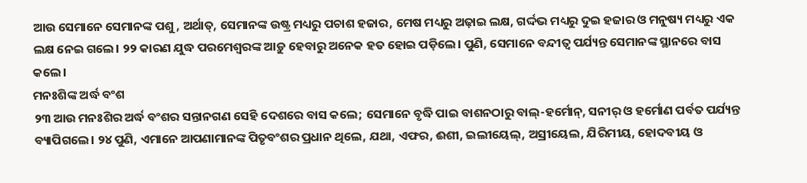ଆଉ ସେମାନେ ସେମାନଙ୍କ ପଶୁ, ଅର୍ଥାତ୍, ସେମାନଙ୍କ ଉଷ୍ଟ୍ର ମଧ୍ୟରୁ ପଚାଶ ହଜାର, ମେଷ ମଧ୍ୟରୁ ଅଢ଼ାଇ ଲକ୍ଷ, ଗର୍ଦ୍ଦଭ ମଧ୍ୟରୁ ଦୁଇ ହଜାର ଓ ମନୁଷ୍ୟ ମଧ୍ୟରୁ ଏକ ଲକ୍ଷ ନେଇ ଗଲେ। ୨୨ କାରଣ ଯୁଦ୍ଧ ପରମେଶ୍ୱରଙ୍କ ଆଡ଼ୁ ହେବାରୁ ଅନେକ ହତ ହୋଇ ପଡ଼ିଲେ। ପୁଣି, ସେମାନେ ବନ୍ଦୀତ୍ୱ ପର୍ଯ୍ୟନ୍ତ ସେମାନଙ୍କ ସ୍ଥାନରେ ବାସ କଲେ।
ମନଃଶିଙ୍କ ଅର୍ଦ୍ଧ ବଂଶ
୨୩ ଆଉ ମନଃଶିର ଅର୍ଦ୍ଧ ବଂଶର ସନ୍ତାନଗଣ ସେହି ଦେଶରେ ବାସ କଲେ; ସେମାନେ ବୃଦ୍ଧି ପାଇ ବାଶନଠାରୁ ବାଲ୍-ହର୍ମୋନ୍, ସନୀର୍ ଓ ହର୍ମୋଣ ପର୍ବତ ପର୍ଯ୍ୟନ୍ତ ବ୍ୟାପିଗଲେ। ୨୪ ପୁଣି, ଏମାନେ ଆପଣାମାନଙ୍କ ପିତୃବଂଶର ପ୍ରଧାନ ଥିଲେ, ଯଥା, ଏଫର, ଈଶୀ, ଇଲୀୟେଲ୍, ଅସ୍ରୀୟେଲ, ଯିରିମୀୟ, ହୋଦବୀୟ ଓ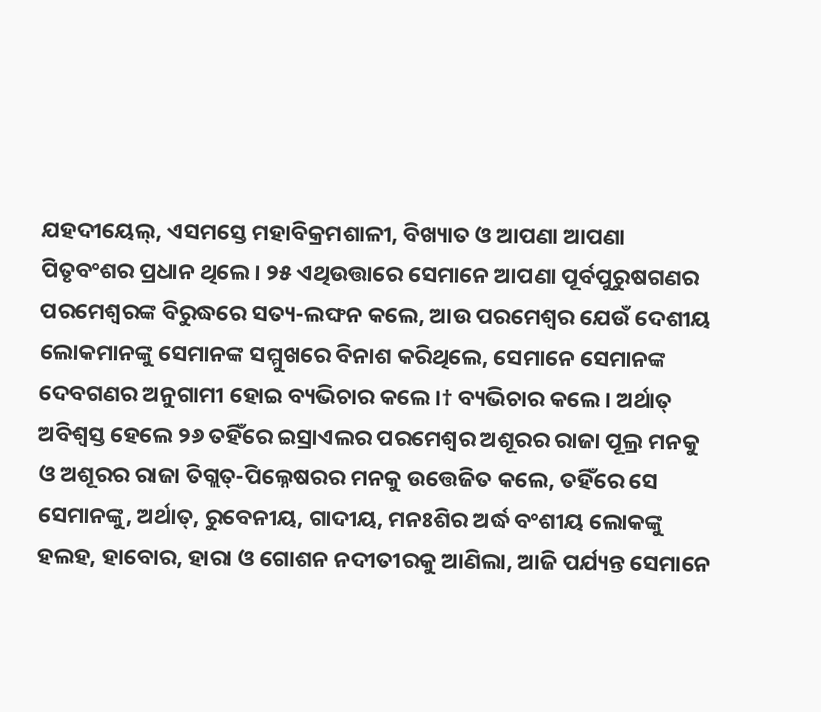ଯହଦୀୟେଲ୍, ଏସମସ୍ତେ ମହାବିକ୍ରମଶାଳୀ, ବିଖ୍ୟାତ ଓ ଆପଣା ଆପଣା ପିତୃବଂଶର ପ୍ରଧାନ ଥିଲେ। ୨୫ ଏଥିଉତ୍ତାରେ ସେମାନେ ଆପଣା ପୂର୍ବପୁରୁଷଗଣର ପରମେଶ୍ୱରଙ୍କ ବିରୁଦ୍ଧରେ ସତ୍ୟ-ଲଙ୍ଘନ କଲେ, ଆଉ ପରମେଶ୍ୱର ଯେଉଁ ଦେଶୀୟ ଲୋକମାନଙ୍କୁ ସେମାନଙ୍କ ସମ୍ମୁଖରେ ବିନାଶ କରିଥିଲେ, ସେମାନେ ସେମାନଙ୍କ ଦେବଗଣର ଅନୁଗାମୀ ହୋଇ ବ୍ୟଭିଚାର କଲେ।† ବ୍ୟଭିଚାର କଲେ। ଅର୍ଥାତ୍ ଅବିଶ୍ବସ୍ତ ହେଲେ ୨୬ ତହିଁରେ ଇସ୍ରାଏଲର ପରମେଶ୍ୱର ଅଶୂରର ରାଜା ପୂଲ୍ର ମନକୁ ଓ ଅଶୂରର ରାଜା ତିଗ୍ଲତ୍-ପିଲ୍ନେଷରର ମନକୁ ଉତ୍ତେଜିତ କଲେ, ତହିଁରେ ସେ ସେମାନଙ୍କୁ, ଅର୍ଥାତ୍, ରୁବେନୀୟ, ଗାଦୀୟ, ମନଃଶିର ଅର୍ଦ୍ଧ ବଂଶୀୟ ଲୋକଙ୍କୁ ହଲହ, ହାବୋର, ହାରା ଓ ଗୋଶନ ନଦୀତୀରକୁ ଆଣିଲା, ଆଜି ପର୍ଯ୍ୟନ୍ତ ସେମାନେ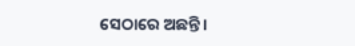ସେଠାରେ ଅଛନ୍ତି।